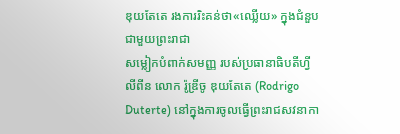ឌុយតែតេ រងការរិះគន់ថា«ឈ្លើយ» ក្នុងជំនួបជាមួយព្រះរាជា
សម្លៀកបំពាក់សមញ្ញ របស់ប្រធានាធិបតីហ្វីលីពីន លោក រ៉ូឌ្រីចូ ឌុយតែតេ (Rodrigo Duterte) នៅក្នុងការចូលធ្វើព្រះរាជសវនាកា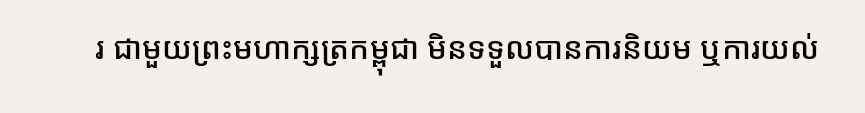រ ជាមួយព្រះមហាក្សត្រកម្ពុជា មិនទទួលបានការនិយម ឬការយល់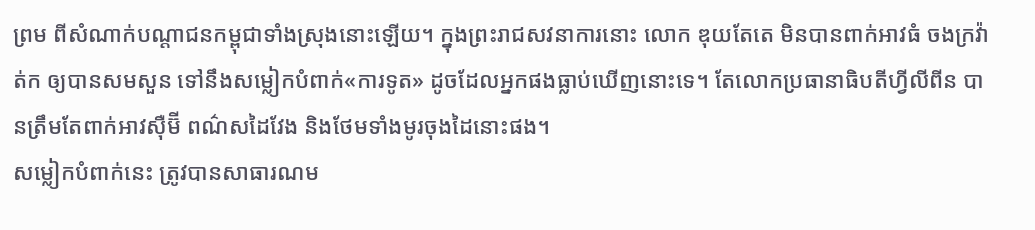ព្រម ពីសំណាក់បណ្ដាជនកម្ពុជាទាំងស្រុងនោះឡើយ។ ក្នុងព្រះរាជសវនាការនោះ លោក ឌុយតែតេ មិនបានពាក់អាវធំ ចងក្រវ៉ាត់ក ឲ្យបានសមសួន ទៅនឹងសម្លៀកបំពាក់«ការទូត» ដូចដែលអ្នកផងធ្លាប់ឃើញនោះទេ។ តែលោកប្រធានាធិបតីហ្វីលីពីន បានត្រឹមតែពាក់អាវស៊ឺម៊ី ពណ៌សដៃវែង និងថែមទាំងមូរចុងដៃនោះផង។
សម្លៀកបំពាក់នេះ ត្រូវបានសាធារណម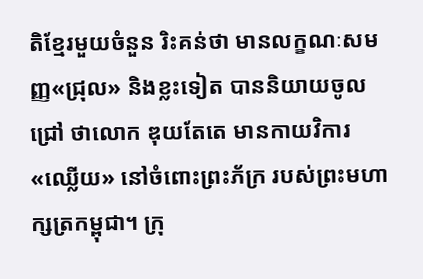តិខ្មែរមួយចំនួន រិះគន់ថា មានលក្ខណៈសមញ្ញ«ជ្រុល» និងខ្លះទៀត បាននិយាយចូលជ្រៅ ថាលោក ឌុយតែតេ មានកាយវិការ«ឈ្លើយ» នៅចំពោះព្រះភ័ក្រ របស់ព្រះមហាក្សត្រកម្ពុជា។ ក្រុ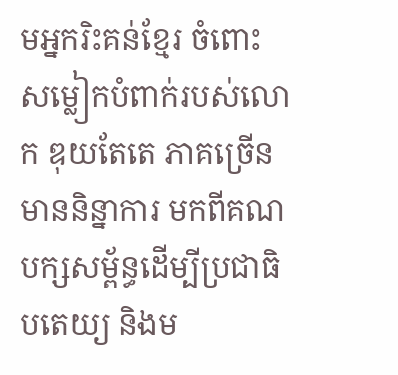មអ្នករិះគន់ខ្មែរ ចំពោះសម្លៀកបំពាក់របស់លោក ឌុយតែតេ ភាគច្រើនមាននិន្នាការ មកពីគណបក្សសម្ព័ន្ធដើម្បីប្រជាធិបតេយ្យ និងម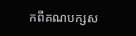កពីគណបក្សស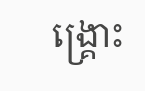ង្គ្រោះ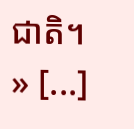ជាតិ។
» [...]